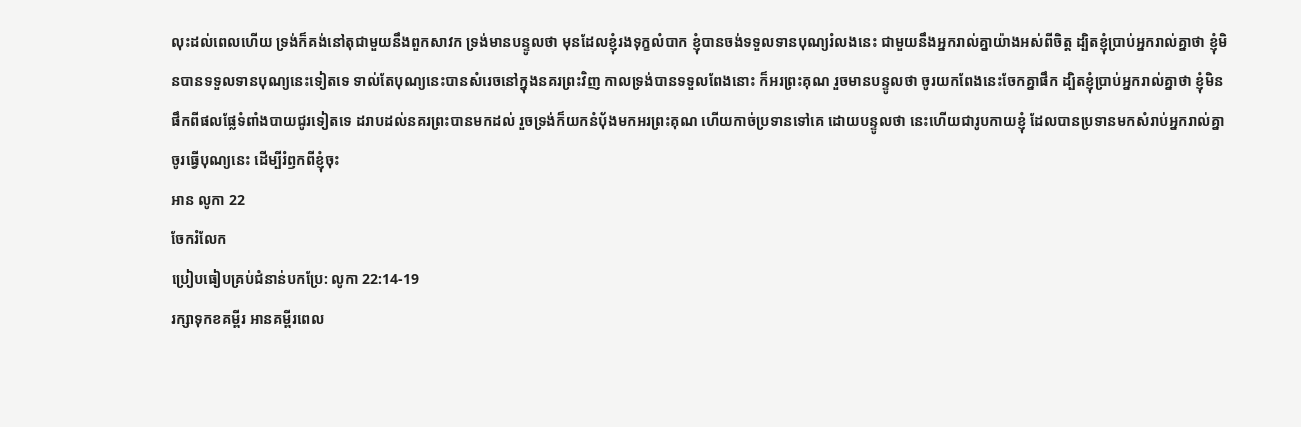លុះដល់ពេលហើយ ទ្រង់ក៏គង់នៅតុជាមួយនឹងពួកសាវក ទ្រង់មានបន្ទូលថា មុនដែលខ្ញុំរងទុក្ខលំបាក ខ្ញុំបានចង់ទទួលទានបុណ្យរំលងនេះ ជាមួយនឹងអ្នករាល់គ្នាយ៉ាងអស់ពីចិត្ត ដ្បិតខ្ញុំប្រាប់អ្នករាល់គ្នាថា ខ្ញុំមិនបានទទួលទានបុណ្យនេះទៀតទេ ទាល់តែបុណ្យនេះបានសំរេចនៅក្នុងនគរព្រះវិញ កាលទ្រង់បានទទួលពែងនោះ ក៏អរព្រះគុណ រួចមានបន្ទូលថា ចូរយកពែងនេះចែកគ្នាផឹក ដ្បិតខ្ញុំប្រាប់អ្នករាល់គ្នាថា ខ្ញុំមិនផឹកពីផលផ្លែទំពាំងបាយជូរទៀតទេ ដរាបដល់នគរព្រះបានមកដល់ រួចទ្រង់ក៏យកនំបុ័ងមកអរព្រះគុណ ហើយកាច់ប្រទានទៅគេ ដោយបន្ទូលថា នេះហើយជារូបកាយខ្ញុំ ដែលបានប្រទានមកសំរាប់អ្នករាល់គ្នា ចូរធ្វើបុណ្យនេះ ដើម្បីរំឭកពីខ្ញុំចុះ
អាន លូកា 22
ចែករំលែក
ប្រៀបធៀបគ្រប់ជំនាន់បកប្រែ: លូកា 22:14-19
រក្សាទុកខគម្ពីរ អានគម្ពីរពេល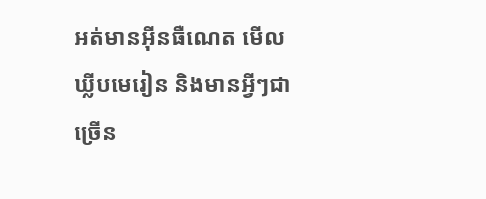អត់មានអ៊ីនធឺណេត មើលឃ្លីបមេរៀន និងមានអ្វីៗជាច្រើន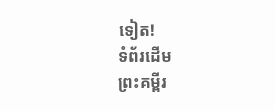ទៀត!
ទំព័រដើម
ព្រះគម្ពីរ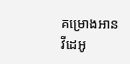គម្រោងអាន
វីដេអូ